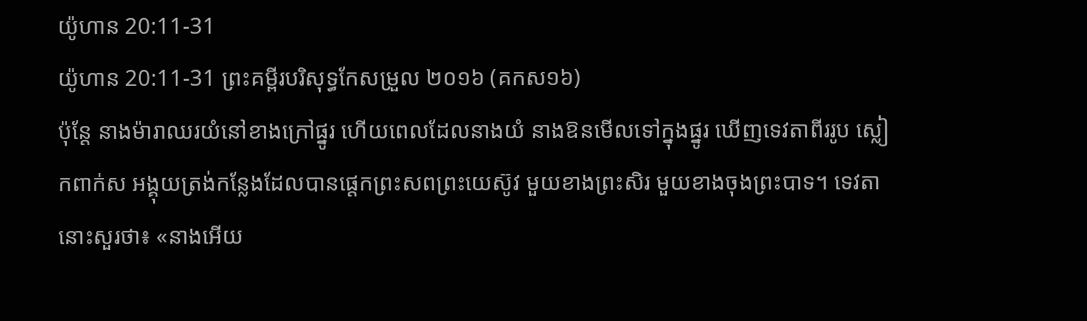យ៉ូហាន 20:11-31
យ៉ូហាន 20:11-31 ព្រះគម្ពីរបរិសុទ្ធកែសម្រួល ២០១៦ (គកស១៦)
ប៉ុន្ដែ នាងម៉ារាឈរយំនៅខាងក្រៅផ្នូរ ហើយពេលដែលនាងយំ នាងឱនមើលទៅក្នុងផ្នូរ ឃើញទេវតាពីររូប ស្លៀកពាក់ស អង្គុយត្រង់កន្លែងដែលបានផ្តេកព្រះសពព្រះយេស៊ូវ មួយខាងព្រះសិរ មួយខាងចុងព្រះបាទ។ ទេវតានោះសួរថា៖ «នាងអើយ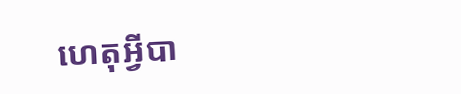ហេតុអ្វីបា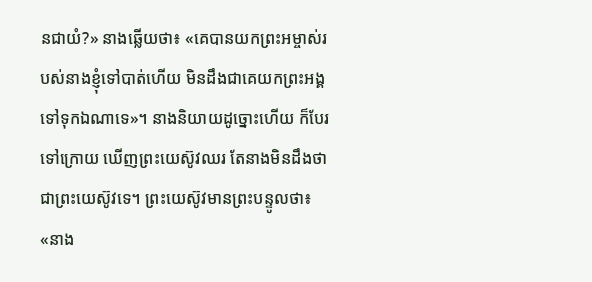នជាយំ?» នាងឆ្លើយថា៖ «គេបានយកព្រះអម្ចាស់របស់នាងខ្ញុំទៅបាត់ហើយ មិនដឹងជាគេយកព្រះអង្គទៅទុកឯណាទេ»។ នាងនិយាយដូច្នោះហើយ ក៏បែរទៅក្រោយ ឃើញព្រះយេស៊ូវឈរ តែនាងមិនដឹងថាជាព្រះយេស៊ូវទេ។ ព្រះយេស៊ូវមានព្រះបន្ទូលថា៖ «នាង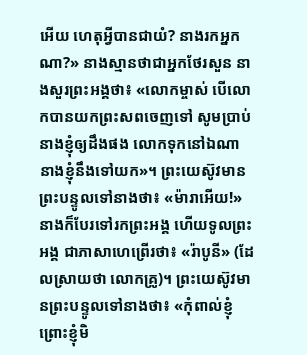អើយ ហេតុអ្វីបានជាយំ? នាងរកអ្នកណា?» នាងស្មានថាជាអ្នកថែរសួន នាងសួរព្រះអង្គថា៖ «លោកម្ចាស់ បើលោកបានយកព្រះសពចេញទៅ សូមប្រាប់នាងខ្ញុំឲ្យដឹងផង លោកទុកនៅឯណា នាងខ្ញុំនឹងទៅយក»។ ព្រះយេស៊ូវមានព្រះបន្ទូលទៅនាងថា៖ «ម៉ារាអើយ!» នាងក៏បែរទៅរកព្រះអង្គ ហើយទូលព្រះអង្គ ជាភាសាហេព្រើរថា៖ «រ៉ាបូនី» (ដែលស្រាយថា លោកគ្រូ)។ ព្រះយេស៊ូវមានព្រះបន្ទូលទៅនាងថា៖ «កុំពាល់ខ្ញុំ ព្រោះខ្ញុំមិ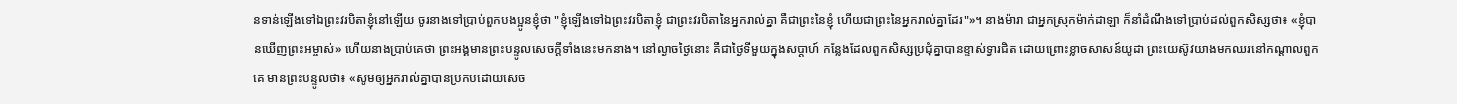នទាន់ឡើងទៅឯព្រះវរបិតាខ្ញុំនៅឡើយ ចូរនាងទៅប្រាប់ពួកបងប្អូនខ្ញុំថា "ខ្ញុំឡើងទៅឯព្រះវរបិតាខ្ញុំ ជាព្រះវរបិតានៃអ្នករាល់គ្នា គឺជាព្រះនៃខ្ញុំ ហើយជាព្រះនៃអ្នករាល់គ្នាដែរ"»។ នាងម៉ារា ជាអ្នកស្រុកម៉ាក់ដាឡា ក៏នាំដំណឹងទៅប្រាប់ដល់ពួកសិស្សថា៖ «ខ្ញុំបានឃើញព្រះអម្ចាស់» ហើយនាងប្រាប់គេថា ព្រះអង្គមានព្រះបន្ទូលសេចក្តីទាំងនេះមកនាង។ នៅល្ងាចថ្ងៃនោះ គឺជាថ្ងៃទីមួយក្នុងសប្ដាហ៍ កន្លែងដែលពួកសិស្សប្រជុំគ្នាបានខ្ទាស់ទ្វារជិត ដោយព្រោះខ្លាចសាសន៍យូដា ព្រះយេស៊ូវយាងមកឈរនៅកណ្តាលពួកគេ មានព្រះបន្ទូលថា៖ «សូមឲ្យអ្នករាល់គ្នាបានប្រកបដោយសេច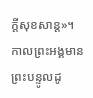ក្តីសុខសាន្ត»។ កាលព្រះអង្គមានព្រះបន្ទូលដូ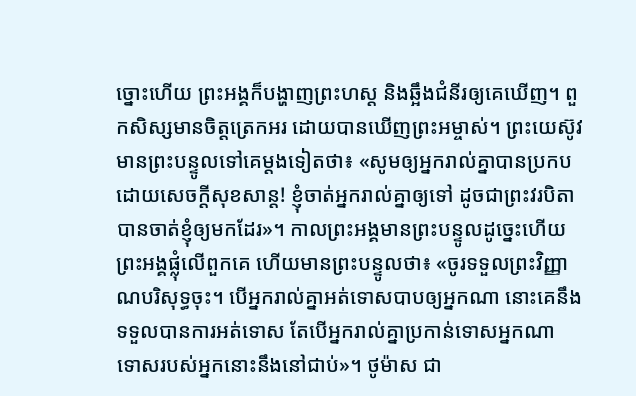ច្នោះហើយ ព្រះអង្គក៏បង្ហាញព្រះហស្ត និងឆ្អឹងជំនីរឲ្យគេឃើញ។ ពួកសិស្សមានចិត្តត្រេកអរ ដោយបានឃើញព្រះអម្ចាស់។ ព្រះយេស៊ូវមានព្រះបន្ទូលទៅគេម្តងទៀតថា៖ «សូមឲ្យអ្នករាល់គ្នាបានប្រកបដោយសេចក្តីសុខសាន្ត! ខ្ញុំចាត់អ្នករាល់គ្នាឲ្យទៅ ដូចជាព្រះវរបិតាបានចាត់ខ្ញុំឲ្យមកដែរ»។ កាលព្រះអង្គមានព្រះបន្ទូលដូច្នេះហើយ ព្រះអង្គផ្លុំលើពួកគេ ហើយមានព្រះបន្ទូលថា៖ «ចូរទទួលព្រះវិញ្ញាណបរិសុទ្ធចុះ។ បើអ្នករាល់គ្នាអត់ទោសបាបឲ្យអ្នកណា នោះគេនឹងទទួលបានការអត់ទោស តែបើអ្នករាល់គ្នាប្រកាន់ទោសអ្នកណា ទោសរបស់អ្នកនោះនឹងនៅជាប់»។ ថូម៉ាស ជា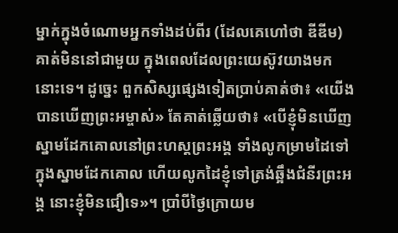ម្នាក់ក្នុងចំណោមអ្នកទាំងដប់ពីរ (ដែលគេហៅថា ឌីឌីម) គាត់មិននៅជាមួយ ក្នុងពេលដែលព្រះយេស៊ូវយាងមកនោះទេ។ ដូច្នេះ ពួកសិស្សផ្សេងទៀតប្រាប់គាត់ថា៖ «យើងបានឃើញព្រះអម្ចាស់» តែគាត់ឆ្លើយថា៖ «បើខ្ញុំមិនឃើញស្នាមដែកគោលនៅព្រះហស្តព្រះអង្គ ទាំងលូកម្រាមដៃទៅក្នុងស្នាមដែកគោល ហើយលូកដៃខ្ញុំទៅត្រង់ឆ្អឹងជំនីរព្រះអង្គ នោះខ្ញុំមិនជឿទេ»។ ប្រាំបីថ្ងៃក្រោយម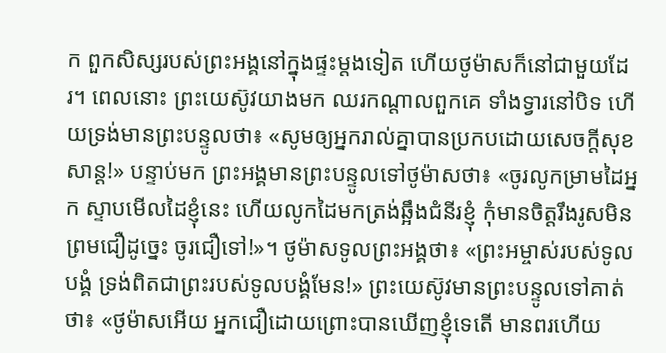ក ពួកសិស្សរបស់ព្រះអង្គនៅក្នុងផ្ទះម្តងទៀត ហើយថូម៉ាសក៏នៅជាមួយដែរ។ ពេលនោះ ព្រះយេស៊ូវយាងមក ឈរកណ្តាលពួកគេ ទាំងទ្វារនៅបិទ ហើយទ្រង់មានព្រះបន្ទូលថា៖ «សូមឲ្យអ្នករាល់គ្នាបានប្រកបដោយសេចក្តីសុខសាន្ត!» បន្ទាប់មក ព្រះអង្គមានព្រះបន្ទូលទៅថូម៉ាសថា៖ «ចូរលូកម្រាមដៃអ្នក ស្ទាបមើលដៃខ្ញុំនេះ ហើយលូកដៃមកត្រង់ឆ្អឹងជំនីរខ្ញុំ កុំមានចិត្តរឹងរូសមិនព្រមជឿដូច្នេះ ចូរជឿទៅ!»។ ថូម៉ាសទូលព្រះអង្គថា៖ «ព្រះអម្ចាស់របស់ទូលបង្គំ ទ្រង់ពិតជាព្រះរបស់ទូលបង្គំមែន!» ព្រះយេស៊ូវមានព្រះបន្ទូលទៅគាត់ថា៖ «ថូម៉ាសអើយ អ្នកជឿដោយព្រោះបានឃើញខ្ញុំទេតើ មានពរហើយ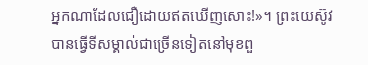អ្នកណាដែលជឿដោយឥតឃើញសោះ!»។ ព្រះយេស៊ូវបានធ្វើទីសម្គាល់ជាច្រើនទៀតនៅមុខពួ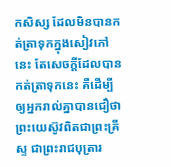កសិស្ស ដែលមិនបានកត់ត្រាទុកក្នុងសៀវភៅនេះ តែសេចក្ដីដែលបានកត់ត្រាទុកនេះ គឺដើម្បីឲ្យអ្នករាល់គ្នាបានជឿថា ព្រះយេស៊ូវពិតជាព្រះគ្រីស្ទ ជាព្រះរាជបុត្រារ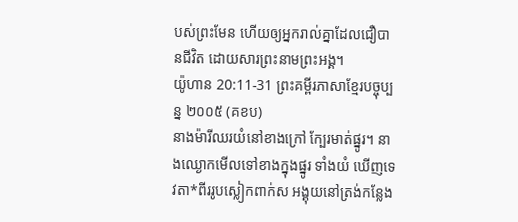បស់ព្រះមែន ហើយឲ្យអ្នករាល់គ្នាដែលជឿបានជីវិត ដោយសារព្រះនាមព្រះអង្គ។
យ៉ូហាន 20:11-31 ព្រះគម្ពីរភាសាខ្មែរបច្ចុប្បន្ន ២០០៥ (គខប)
នាងម៉ារីឈរយំនៅខាងក្រៅ ក្បែរមាត់ផ្នូរ។ នាងឈ្ងោកមើលទៅខាងក្នុងផ្នូរ ទាំងយំ ឃើញទេវតា*ពីររូបស្លៀកពាក់ស អង្គុយនៅត្រង់កន្លែង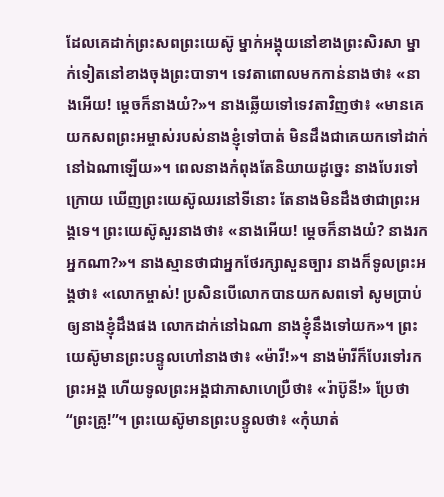ដែលគេដាក់ព្រះសពព្រះយេស៊ូ ម្នាក់អង្គុយនៅខាងព្រះសិរសា ម្នាក់ទៀតនៅខាងចុងព្រះបាទា។ ទេវតាពោលមកកាន់នាងថា៖ «នាងអើយ! ម្ដេចក៏នាងយំ?»។ នាងឆ្លើយទៅទេវតាវិញថា៖ «មានគេយកសពព្រះអម្ចាស់របស់នាងខ្ញុំទៅបាត់ មិនដឹងជាគេយកទៅដាក់នៅឯណាឡើយ»។ ពេលនាងកំពុងតែនិយាយដូច្នេះ នាងបែរទៅក្រោយ ឃើញព្រះយេស៊ូឈរនៅទីនោះ តែនាងមិនដឹងថាជាព្រះអង្គទេ។ ព្រះយេស៊ូសួរនាងថា៖ «នាងអើយ! ម្ដេចក៏នាងយំ? នាងរកអ្នកណា?»។ នាងស្មានថាជាអ្នកថែរក្សាសួនច្បារ នាងក៏ទូលព្រះអង្គថា៖ «លោកម្ចាស់! ប្រសិនបើលោកបានយកសពទៅ សូមប្រាប់ឲ្យនាងខ្ញុំដឹងផង លោកដាក់នៅឯណា នាងខ្ញុំនឹងទៅយក»។ ព្រះយេស៊ូមានព្រះបន្ទូលហៅនាងថា៖ «ម៉ារី!»។ នាងម៉ារីក៏បែរទៅរកព្រះអង្គ ហើយទូលព្រះអង្គជាភាសាហេប្រឺថា៖ «រ៉ាប៊ូនី!» ប្រែថា“ព្រះគ្រូ!”។ ព្រះយេស៊ូមានព្រះបន្ទូលថា៖ «កុំឃាត់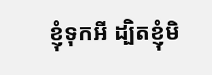ខ្ញុំទុកអី ដ្បិតខ្ញុំមិ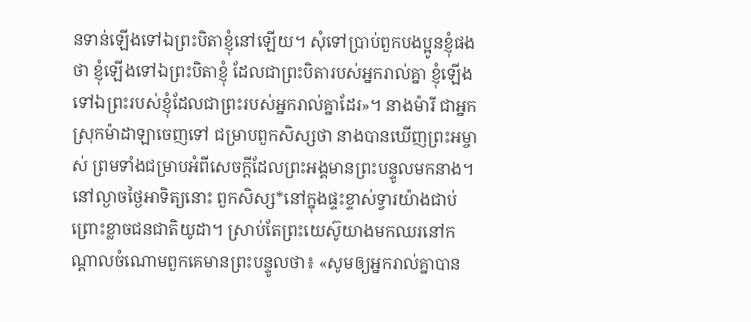នទាន់ឡើងទៅឯព្រះបិតាខ្ញុំនៅឡើយ។ សុំទៅប្រាប់ពួកបងប្អូនខ្ញុំផងថា ខ្ញុំឡើងទៅឯព្រះបិតាខ្ញុំ ដែលជាព្រះបិតារបស់អ្នករាល់គ្នា ខ្ញុំឡើងទៅឯព្រះរបស់ខ្ញុំដែលជាព្រះរបស់អ្នករាល់គ្នាដែរ»។ នាងម៉ារី ជាអ្នកស្រុកម៉ាដាឡាចេញទៅ ជម្រាបពួកសិស្សថា នាងបានឃើញព្រះអម្ចាស់ ព្រមទាំងជម្រាបអំពីសេចក្ដីដែលព្រះអង្គមានព្រះបន្ទូលមកនាង។ នៅល្ងាចថ្ងៃអាទិត្យនោះ ពួកសិស្ស*នៅក្នុងផ្ទះខ្ទាស់ទ្វារយ៉ាងជាប់ ព្រោះខ្លាចជនជាតិយូដា។ ស្រាប់តែព្រះយេស៊ូយាងមកឈរនៅកណ្ដាលចំណោមពួកគេមានព្រះបន្ទូលថា៖ «សូមឲ្យអ្នករាល់គ្នាបាន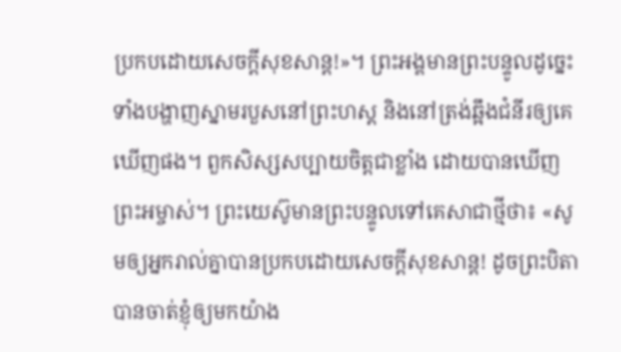ប្រកបដោយសេចក្ដីសុខសាន្ត!»។ ព្រះអង្គមានព្រះបន្ទូលដូច្នេះ ទាំងបង្ហាញស្នាមរបួសនៅព្រះហស្ដ និងនៅត្រង់ឆ្អឹងជំនីរឲ្យគេឃើញផង។ ពួកសិស្សសប្បាយចិត្តជាខ្លាំង ដោយបានឃើញព្រះអម្ចាស់។ ព្រះយេស៊ូមានព្រះបន្ទូលទៅគេសាជាថ្មីថា៖ «សូមឲ្យអ្នករាល់គ្នាបានប្រកបដោយសេចក្ដីសុខសាន្ត! ដូចព្រះបិតាបានចាត់ខ្ញុំឲ្យមកយ៉ាង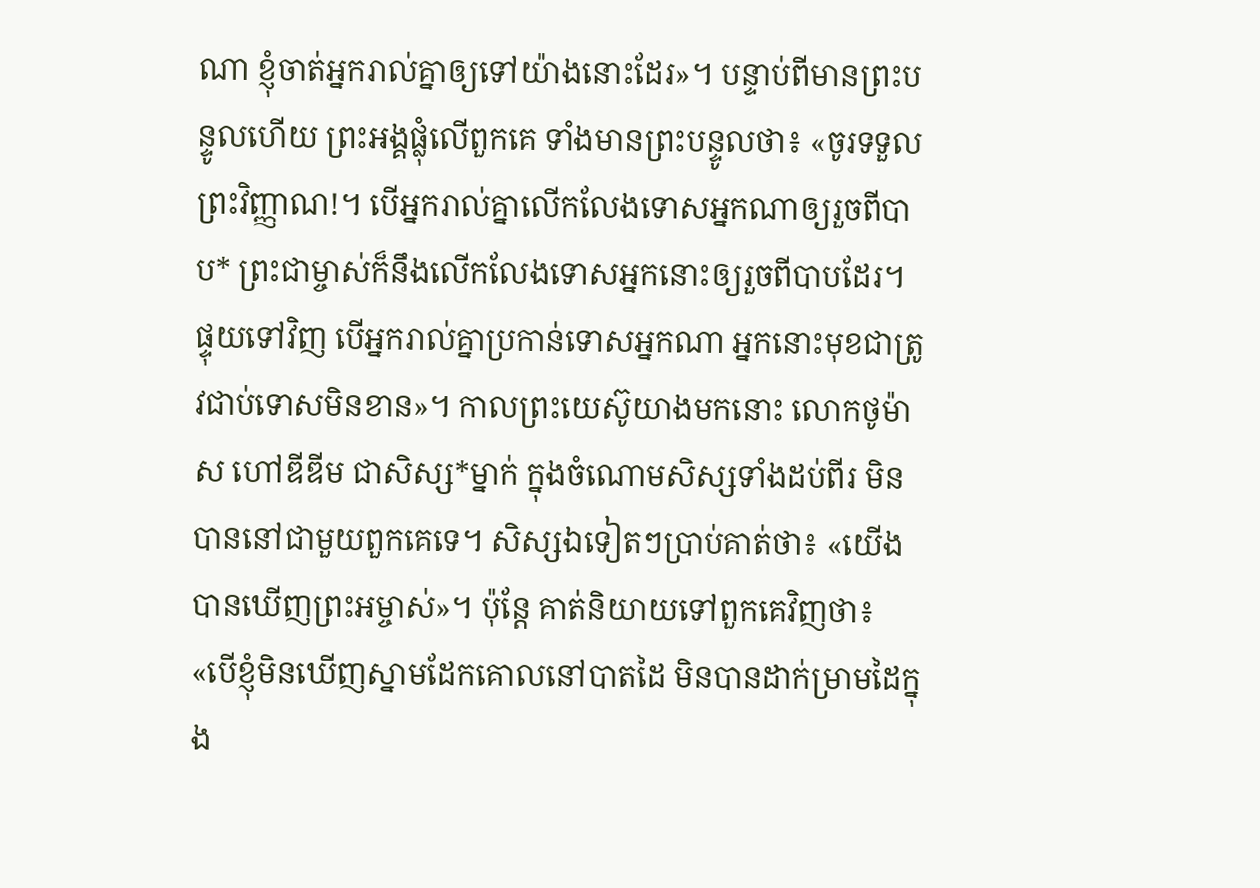ណា ខ្ញុំចាត់អ្នករាល់គ្នាឲ្យទៅយ៉ាងនោះដែរ»។ បន្ទាប់ពីមានព្រះបន្ទូលហើយ ព្រះអង្គផ្លុំលើពួកគេ ទាំងមានព្រះបន្ទូលថា៖ «ចូរទទួលព្រះវិញ្ញាណ!។ បើអ្នករាល់គ្នាលើកលែងទោសអ្នកណាឲ្យរួចពីបាប* ព្រះជាម្ចាស់ក៏នឹងលើកលែងទោសអ្នកនោះឲ្យរួចពីបាបដែរ។ ផ្ទុយទៅវិញ បើអ្នករាល់គ្នាប្រកាន់ទោសអ្នកណា អ្នកនោះមុខជាត្រូវជាប់ទោសមិនខាន»។ កាលព្រះយេស៊ូយាងមកនោះ លោកថូម៉ាស ហៅឌីឌីម ជាសិស្ស*ម្នាក់ ក្នុងចំណោមសិស្សទាំងដប់ពីរ មិនបាននៅជាមួយពួកគេទេ។ សិស្សឯទៀតៗប្រាប់គាត់ថា៖ «យើងបានឃើញព្រះអម្ចាស់»។ ប៉ុន្តែ គាត់និយាយទៅពួកគេវិញថា៖ «បើខ្ញុំមិនឃើញស្នាមដែកគោលនៅបាតដៃ មិនបានដាក់ម្រាមដៃក្នុង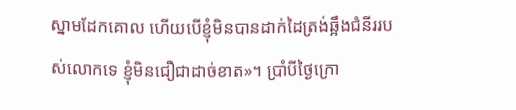ស្នាមដែកគោល ហើយបើខ្ញុំមិនបានដាក់ដៃត្រង់ឆ្អឹងជំនីររបស់លោកទេ ខ្ញុំមិនជឿជាដាច់ខាត»។ ប្រាំបីថ្ងៃក្រោ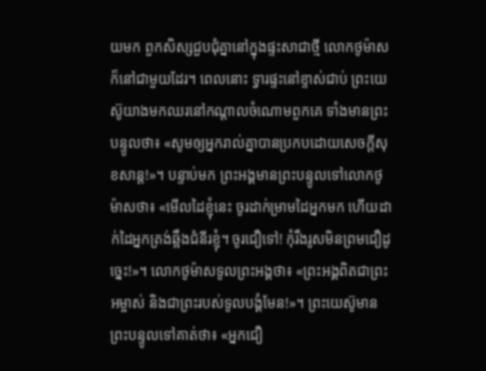យមក ពួកសិស្សជួបជុំគ្នានៅក្នុងផ្ទះសាជាថ្មី លោកថូម៉ាសក៏នៅជាមួយដែរ។ ពេលនោះ ទ្វារផ្ទះនៅខ្ទាស់ជាប់ ព្រះយេស៊ូយាងមកឈរនៅកណ្ដាលចំណោមពួកគេ ទាំងមានព្រះបន្ទូលថា៖ «សូមឲ្យអ្នករាល់គ្នាបានប្រកបដោយសេចក្ដីសុខសាន្ត!»។ បន្ទាប់មក ព្រះអង្គមានព្រះបន្ទូលទៅលោកថូម៉ាសថា៖ «មើលដៃខ្ញុំនេះ ចូរដាក់ម្រាមដៃអ្នកមក ហើយដាក់ដៃអ្នកត្រង់ឆ្អឹងជំនីរខ្ញុំ។ ចូរជឿទៅ! កុំរឹងរូសមិនព្រមជឿដូច្នេះ!»។ លោកថូម៉ាសទូលព្រះអង្គថា៖ «ព្រះអង្គពិតជាព្រះអម្ចាស់ និងជាព្រះរបស់ទូលបង្គំមែន!»។ ព្រះយេស៊ូមានព្រះបន្ទូលទៅគាត់ថា៖ «អ្នកជឿ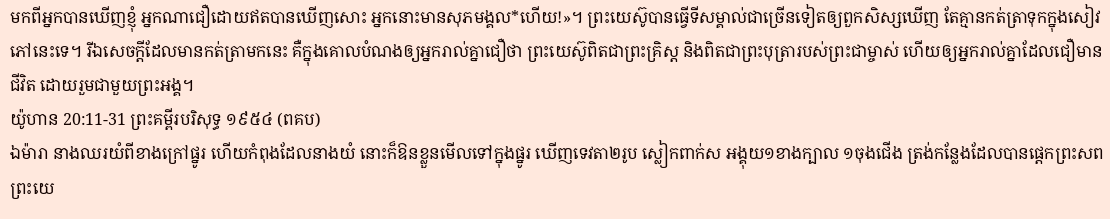មកពីអ្នកបានឃើញខ្ញុំ អ្នកណាជឿដោយឥតបានឃើញសោះ អ្នកនោះមានសុភមង្គល*ហើយ!»។ ព្រះយេស៊ូបានធ្វើទីសម្គាល់ជាច្រើនទៀតឲ្យពួកសិស្សឃើញ តែគ្មានកត់ត្រាទុកក្នុងសៀវភៅនេះទេ។ រីឯសេចក្ដីដែលមានកត់ត្រាមកនេះ គឺក្នុងគោលបំណងឲ្យអ្នករាល់គ្នាជឿថា ព្រះយេស៊ូពិតជាព្រះគ្រិស្ត និងពិតជាព្រះបុត្រារបស់ព្រះជាម្ចាស់ ហើយឲ្យអ្នករាល់គ្នាដែលជឿមានជីវិត ដោយរួមជាមួយព្រះអង្គ។
យ៉ូហាន 20:11-31 ព្រះគម្ពីរបរិសុទ្ធ ១៩៥៤ (ពគប)
ឯម៉ារា នាងឈរយំពីខាងក្រៅផ្នូរ ហើយកំពុងដែលនាងយំ នោះក៏ឱនខ្លួនមើលទៅក្នុងផ្នូរ ឃើញទេវតា២រូប ស្លៀកពាក់ស អង្គុយ១ខាងក្បាល ១ចុងជើង ត្រង់កន្លែងដែលបានផ្តេកព្រះសពព្រះយេ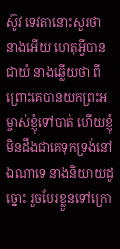ស៊ូវ ទេវតានោះសួរថា នាងអើយ ហេតុអ្វីបានជាយំ នាងឆ្លើយថា ពីព្រោះគេបានយកព្រះអម្ចាស់ខ្ញុំទៅបាត់ ហើយខ្ញុំមិនដឹងជាគេទុកទ្រង់នៅឯណាទេ នាងនិយាយដូច្នោះ រួចបែរខ្លួនទៅក្រោ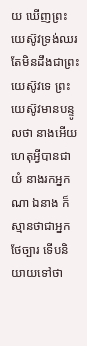យ ឃើញព្រះយេស៊ូវទ្រង់ឈរ តែមិនដឹងជាព្រះយេស៊ូវទេ ព្រះយេស៊ូវមានបន្ទូលថា នាងអើយ ហេតុអ្វីបានជាយំ នាងរកអ្នកណា ឯនាង ក៏ស្មានថាជាអ្នកថែច្បារ ទើបនិយាយទៅថា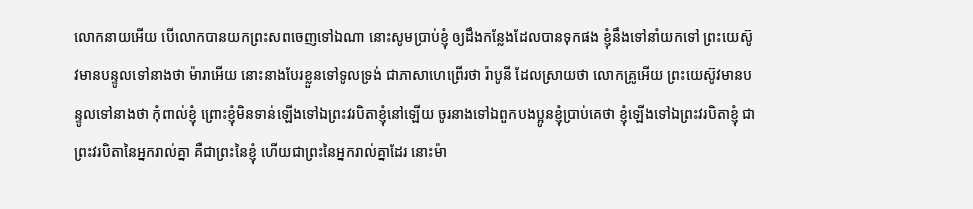លោកនាយអើយ បើលោកបានយកព្រះសពចេញទៅឯណា នោះសូមប្រាប់ខ្ញុំ ឲ្យដឹងកន្លែងដែលបានទុកផង ខ្ញុំនឹងទៅនាំយកទៅ ព្រះយេស៊ូវមានបន្ទូលទៅនាងថា ម៉ារាអើយ នោះនាងបែរខ្លួនទៅទូលទ្រង់ ជាភាសាហេព្រើរថា រ៉ាបូនី ដែលស្រាយថា លោកគ្រូអើយ ព្រះយេស៊ូវមានបន្ទូលទៅនាងថា កុំពាល់ខ្ញុំ ព្រោះខ្ញុំមិនទាន់ឡើងទៅឯព្រះវរបិតាខ្ញុំនៅឡើយ ចូរនាងទៅឯពួកបងប្អូនខ្ញុំប្រាប់គេថា ខ្ញុំឡើងទៅឯព្រះវរបិតាខ្ញុំ ជាព្រះវរបិតានៃអ្នករាល់គ្នា គឺជាព្រះនៃខ្ញុំ ហើយជាព្រះនៃអ្នករាល់គ្នាដែរ នោះម៉ា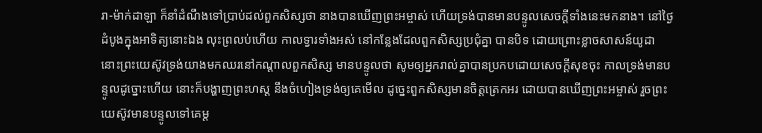រា-ម៉ាក់ដាឡា ក៏នាំដំណឹងទៅប្រាប់ដល់ពួកសិស្សថា នាងបានឃើញព្រះអម្ចាស់ ហើយទ្រង់បានមានបន្ទូលសេចក្ដីទាំងនេះមកនាង។ នៅថ្ងៃដំបូងក្នុងអាទិត្យនោះឯង លុះព្រលប់ហើយ កាលទ្វារទាំងអស់ នៅកន្លែងដែលពួកសិស្សប្រជុំគ្នា បានបិទ ដោយព្រោះខ្លាចសាសន៍យូដា នោះព្រះយេស៊ូវទ្រង់យាងមកឈរនៅកណ្តាលពួកសិស្ស មានបន្ទូលថា សូមឲ្យអ្នករាល់គ្នាបានប្រកបដោយសេចក្ដីសុខចុះ កាលទ្រង់មានបន្ទូលដូច្នោះហើយ នោះក៏បង្ហាញព្រះហស្ត នឹងចំហៀងទ្រង់ឲ្យគេមើល ដូច្នេះពួកសិស្សមានចិត្តត្រេកអរ ដោយបានឃើញព្រះអម្ចាស់ រួចព្រះយេស៊ូវមានបន្ទូលទៅគេម្ត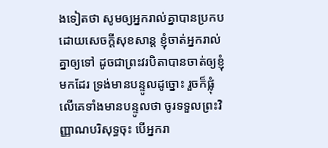ងទៀតថា សូមឲ្យអ្នករាល់គ្នាបានប្រកបដោយសេចក្ដីសុខសាន្ត ខ្ញុំចាត់អ្នករាល់គ្នាឲ្យទៅ ដូចជាព្រះវរបិតាបានចាត់ឲ្យខ្ញុំមកដែរ ទ្រង់មានបន្ទូលដូច្នោះ រួចក៏ផ្លុំលើគេទាំងមានបន្ទូលថា ចូរទទួលព្រះវិញ្ញាណបរិសុទ្ធចុះ បើអ្នករា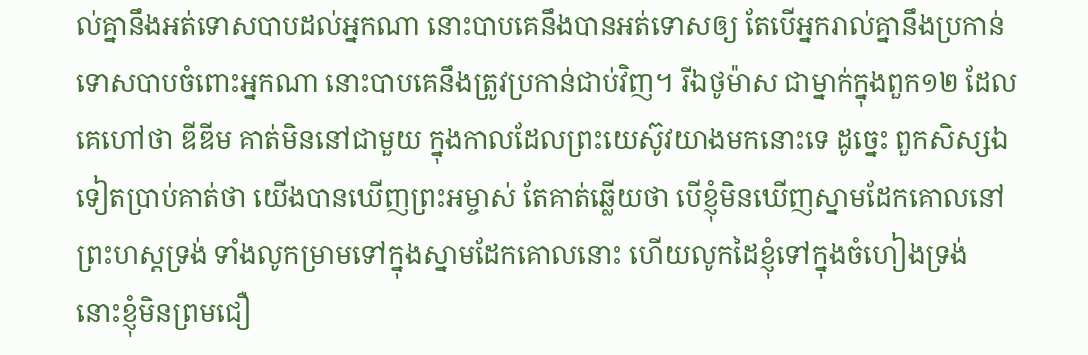ល់គ្នានឹងអត់ទោសបាបដល់អ្នកណា នោះបាបគេនឹងបានអត់ទោសឲ្យ តែបើអ្នករាល់គ្នានឹងប្រកាន់ទោសបាបចំពោះអ្នកណា នោះបាបគេនឹងត្រូវប្រកាន់ជាប់វិញ។ រីឯថូម៉ាស ជាម្នាក់ក្នុងពួក១២ ដែលគេហៅថា ឌីឌីម គាត់មិននៅជាមួយ ក្នុងកាលដែលព្រះយេស៊ូវយាងមកនោះទេ ដូច្នេះ ពួកសិស្សឯទៀតប្រាប់គាត់ថា យើងបានឃើញព្រះអម្ចាស់ តែគាត់ឆ្លើយថា បើខ្ញុំមិនឃើញស្នាមដែកគោលនៅព្រះហស្តទ្រង់ ទាំងលូកម្រាមទៅក្នុងស្នាមដែកគោលនោះ ហើយលូកដៃខ្ញុំទៅក្នុងចំហៀងទ្រង់ នោះខ្ញុំមិនព្រមជឿ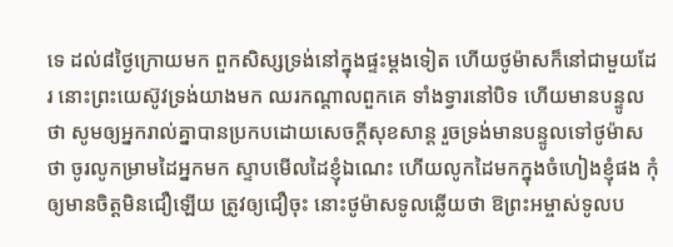ទេ ដល់៨ថ្ងៃក្រោយមក ពួកសិស្សទ្រង់នៅក្នុងផ្ទះម្តងទៀត ហើយថូម៉ាសក៏នៅជាមួយដែរ នោះព្រះយេស៊ូវទ្រង់យាងមក ឈរកណ្តាលពួកគេ ទាំងទ្វារនៅបិទ ហើយមានបន្ទូលថា សូមឲ្យអ្នករាល់គ្នាបានប្រកបដោយសេចក្ដីសុខសាន្ត រួចទ្រង់មានបន្ទូលទៅថូម៉ាសថា ចូរលូកម្រាមដៃអ្នកមក ស្ទាបមើលដៃខ្ញុំឯណេះ ហើយលូកដៃមកក្នុងចំហៀងខ្ញុំផង កុំឲ្យមានចិត្តមិនជឿឡើយ ត្រូវឲ្យជឿចុះ នោះថូម៉ាសទូលឆ្លើយថា ឱព្រះអម្ចាស់ទូលប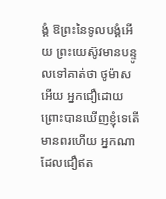ង្គំ ឱព្រះនៃទូលបង្គំអើយ ព្រះយេស៊ូវមានបន្ទូលទៅគាត់ថា ថូម៉ាសអើយ អ្នកជឿដោយព្រោះបានឃើញខ្ញុំទេតើ មានពរហើយ អ្នកណាដែលជឿឥត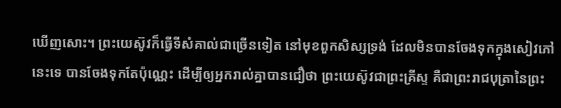ឃើញសោះ។ ព្រះយេស៊ូវក៏ធ្វើទីសំគាល់ជាច្រើនទៀត នៅមុខពួកសិស្សទ្រង់ ដែលមិនបានចែងទុកក្នុងសៀវភៅនេះទេ បានចែងទុកតែប៉ុណ្ណេះ ដើម្បីឲ្យអ្នករាល់គ្នាបានជឿថា ព្រះយេស៊ូវជាព្រះគ្រីស្ទ គឺជាព្រះរាជបុត្រានៃព្រះ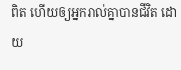ពិត ហើយឲ្យអ្នករាល់គ្នាបានជីវិត ដោយ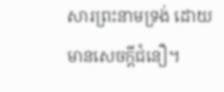សារព្រះនាមទ្រង់ ដោយមានសេចក្ដីជំនឿ។